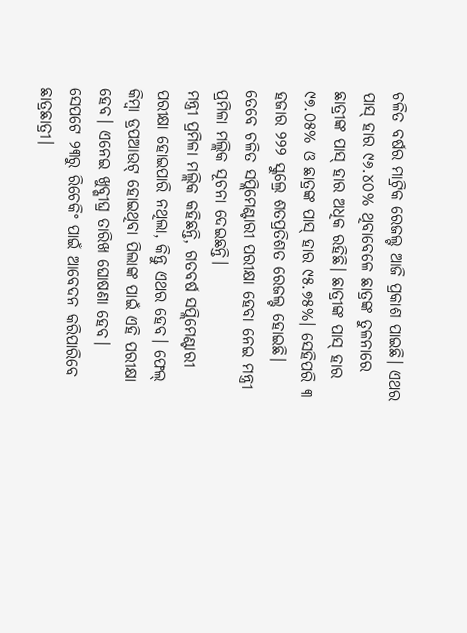ଚଳିତ ବର୍ଷର ମାଟ୍ରିକ ରେଜଲ୍ଟ ଆଜି ପ୍ରକାଶ ପାଇଛି। ଏଥର ପାସ୍ ହାର ୯୬.୪୦% ଥିବାବେଳେ ଛାତ୍ରଙ୍କ ତୁଳନାରେ ଛାତ୍ରୀଙ୍କ ପାସ୍ ହାର ଅଧିକ ରହିଛି। ଛାତ୍ରୀଙ୍କ ପାସ୍ ହାର ୯୭.୦୫% ଓ ଛାତ୍ରଙ୍କ ପାସ୍ ହାର ୯୫.୭୫%। ସେହିପରି ୩ ହଜାର ୨୨୨ ସ୍କୁଲ୍ରେ ଶତପ୍ରତିଶତ ରେଜଲ୍ଟ ହୋଇଛି। ତେବେ ଚଳିତ ସପ୍ଲିମେଣ୍ଟାରୀ ପରୀକ୍ଷା ହେବା ନେଇ ମନ୍ତ୍ରୀ ପ୍ରମିଳା ମଲ୍ଲିକ ସୂଚନା ଦେଇଛନ୍ତି।
ମନ୍ତ୍ରୀ ପ୍ରମିଳା ମଲ୍ଲିକ କହିଛନ୍ତି, ଗତବର୍ଷ ସପ୍ଲିମେଣ୍ଟାରୀ ପରୀକ୍ଷା ହୋଇପାରି ନଥିଲା, କିନ୍ତୁ ଏଥର ହେବ। ଫେଲ୍ କିମ୍ବା ଡ୍ରପଆଉଟ୍ ହୋଇଥିବା ପିଲାଙ୍କ ପାଇଁ ଏହି ପରୀକ୍ଷା ହେବ। ଏନେଇ ଖୁବ୍ଶୀଘ୍ର ତାରିଖ ଘୋଷଣା ହେବ।
ସେପଟେ ୨୩ରୁ ରିଚେକିଂ ପାଇଁ ଆବେଦନ କରିପାରିବେ ଛାତ୍ରଛାତ୍ରୀ।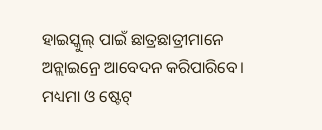ହାଇସ୍କୁଲ୍ ପାଇଁ ଛାତ୍ରଛାତ୍ରୀମାନେ ଅନ୍ଲାଇନ୍ରେ ଆବେଦନ କରିପାରିବେ। ମଧ୍ୟମା ଓ ଷ୍ଟେଟ୍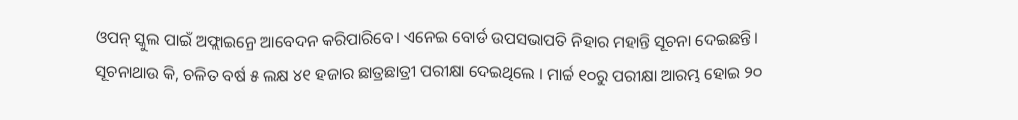ଓପନ୍ ସ୍କୁଲ ପାଇଁ ଅଫ୍ଲାଇନ୍ରେ ଆବେଦନ କରିପାରିବେ। ଏନେଇ ବୋର୍ଡ ଉପସଭାପତି ନିହାର ମହାନ୍ତି ସୂଚନା ଦେଇଛନ୍ତି।
ସୂଚନାଥାଉ କି, ଚଳିତ ବର୍ଷ ୫ ଲକ୍ଷ ୪୧ ହଜାର ଛାତ୍ରଛାତ୍ରୀ ପରୀକ୍ଷା ଦେଇଥିଲେ । ମାର୍ଚ୍ଚ ୧୦ରୁ ପରୀକ୍ଷା ଆରମ୍ଭ ହୋଇ ୨୦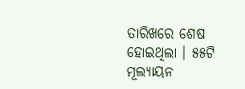ତାରିଖରେ ଶେଷ ହୋଇଥିଲା । ୫୫ଟି ମୂଲ୍ୟାୟନ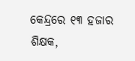କେନ୍ଦ୍ରରେ ୧୩ ହଜାର ଶିକ୍ଷକ,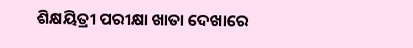ଶିକ୍ଷୟିତ୍ରୀ ପରୀକ୍ଷା ଖାତା ଦେଖାରେ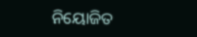ନିୟୋଜିତ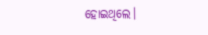ହୋଇଥିଲେ।